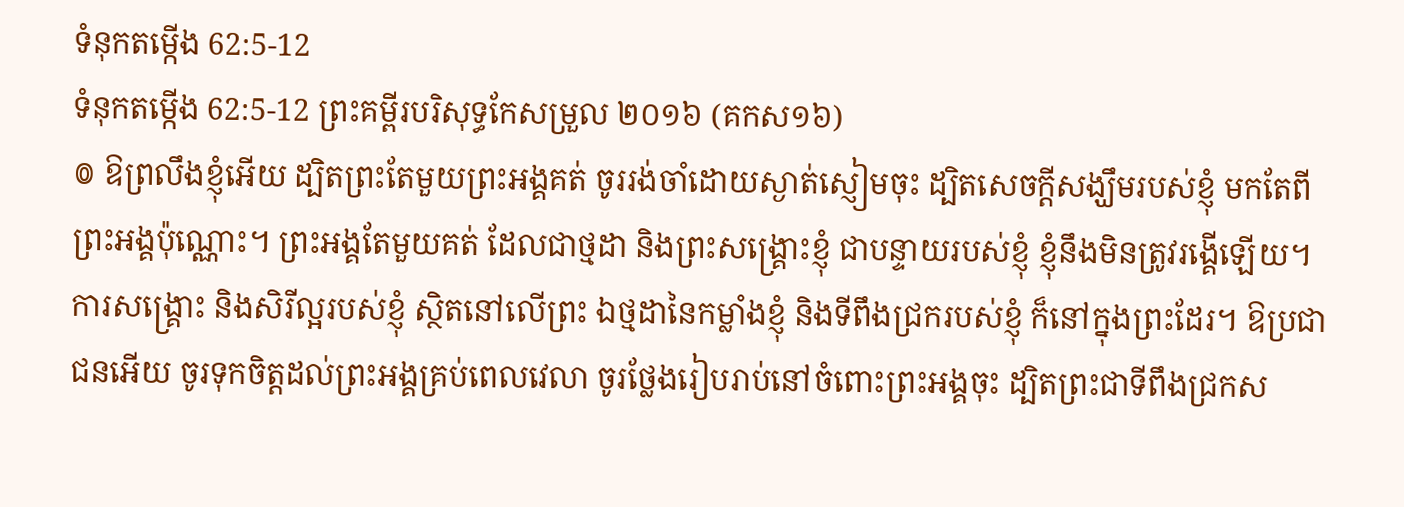ទំនុកតម្កើង 62:5-12
ទំនុកតម្កើង 62:5-12 ព្រះគម្ពីរបរិសុទ្ធកែសម្រួល ២០១៦ (គកស១៦)
៙ ឱព្រលឹងខ្ញុំអើយ ដ្បិតព្រះតែមួយព្រះអង្គគត់ ចូររង់ចាំដោយស្ងាត់ស្ញៀមចុះ ដ្បិតសេចក្ដីសង្ឃឹមរបស់ខ្ញុំ មកតែពីព្រះអង្គប៉ុណ្ណោះ។ ព្រះអង្គតែមួយគត់ ដែលជាថ្មដា និងព្រះសង្គ្រោះខ្ញុំ ជាបន្ទាយរបស់ខ្ញុំ ខ្ញុំនឹងមិនត្រូវរង្គើឡើយ។ ការសង្គ្រោះ និងសិរីល្អរបស់ខ្ញុំ ស្ថិតនៅលើព្រះ ឯថ្មដានៃកម្លាំងខ្ញុំ និងទីពឹងជ្រករបស់ខ្ញុំ ក៏នៅក្នុងព្រះដែរ។ ឱប្រជាជនអើយ ចូរទុកចិត្តដល់ព្រះអង្គគ្រប់ពេលវេលា ចូរថ្លែងរៀបរាប់នៅចំពោះព្រះអង្គចុះ ដ្បិតព្រះជាទីពឹងជ្រកស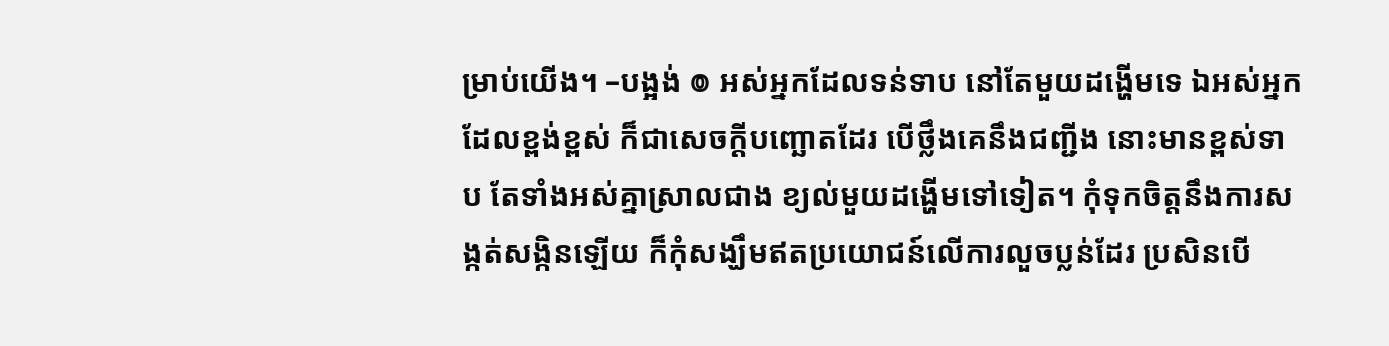ម្រាប់យើង។ –បង្អង់ ៙ អស់អ្នកដែលទន់ទាប នៅតែមួយដង្ហើមទេ ឯអស់អ្នកដែលខ្ពង់ខ្ពស់ ក៏ជាសេចក្ដីបញ្ឆោតដែរ បើថ្លឹងគេនឹងជញ្ជីង នោះមានខ្ពស់ទាប តែទាំងអស់គ្នាស្រាលជាង ខ្យល់មួយដង្ហើមទៅទៀត។ កុំទុកចិត្តនឹងការសង្កត់សង្កិនឡើយ ក៏កុំសង្ឃឹមឥតប្រយោជន៍លើការលួចប្លន់ដែរ ប្រសិនបើ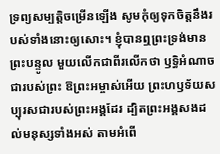ទ្រព្យសម្បត្តិចម្រើនឡើង សូមកុំឲ្យទុកចិត្តនឹងរបស់ទាំងនោះឲ្យសោះ។ ខ្ញុំបានឮព្រះទ្រង់មានព្រះបន្ទូល មួយលើកជាពីរលើកថា ឫទ្ធិអំណាចជារបស់ព្រះ ឱព្រះអម្ចាស់អើយ ព្រះហឫទ័យសប្បុរសជារបស់ព្រះអង្គដែរ ដ្បិតព្រះអង្គសងដល់មនុស្សទាំងអស់ តាមអំពើ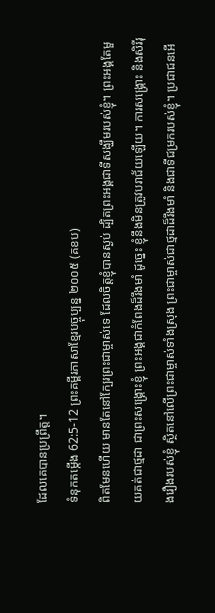ដែលគេបានប្រព្រឹត្ត។
ទំនុកតម្កើង 62:5-12 ព្រះគម្ពីរភាសាខ្មែរបច្ចុប្បន្ន ២០០៥ (គខប)
ពិតមែនហើយ មានតែនៅក្បែរព្រះជាម្ចាស់ទេ ដែលចិត្តខ្ញុំបានស្ងប់ ដ្បិតព្រះអង្គជាទីសង្ឃឹមរបស់ខ្ញុំ។ ព្រះអង្គតែមួយគត់ជាថ្មដា ជាព្រះសង្គ្រោះខ្ញុំ ព្រះអង្គជាកំពែងដ៏រឹងមាំ ដូច្នេះ ខ្ញុំនឹងមិនត្រូវបរាជ័យឡើយ។ ការសង្គ្រោះ និងសិរីរុងរឿងរបស់ខ្ញុំ ស្ថិតនៅលើព្រះជាម្ចាស់ទាំងស្រុង ព្រះជាម្ចាស់ជាថ្មដាដ៏រឹងមាំ និងជាទីជម្រករបស់ខ្ញុំ។ ប្រជាជនអើ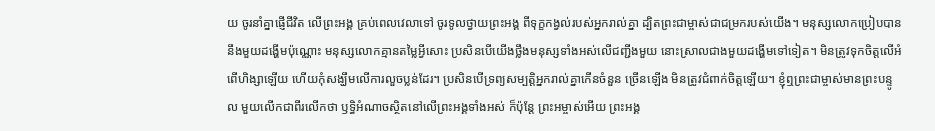យ ចូរនាំគ្នាផ្ញើជីវិត លើព្រះអង្គ គ្រប់ពេលវេលាទៅ ចូរទូលថ្វាយព្រះអង្គ ពីទុក្ខកង្វល់របស់អ្នករាល់គ្នា ដ្បិតព្រះជាម្ចាស់ជាជម្រករបស់យើង។ មនុស្សលោកប្រៀបបាននឹងមួយដង្ហើមប៉ុណ្ណោះ មនុស្សលោកគ្មានតម្លៃអ្វីសោះ ប្រសិនបើយើងថ្លឹងមនុស្សទាំងអស់លើជញ្ជីងមួយ នោះស្រាលជាងមួយដង្ហើមទៅទៀត។ មិនត្រូវទុកចិត្តលើអំពើហិង្សាឡើយ ហើយកុំសង្ឃឹមលើការលួចប្លន់ដែរ។ ប្រសិនបើទ្រព្យសម្បត្តិអ្នករាល់គ្នាកើនចំនួន ច្រើនឡើង មិនត្រូវជំពាក់ចិត្តឡើយ។ ខ្ញុំឮព្រះជាម្ចាស់មានព្រះបន្ទូល មួយលើកជាពីរលើកថា ឫទ្ធិអំណាចស្ថិតនៅលើព្រះអង្គទាំងអស់ ក៏ប៉ុន្តែ ព្រះអម្ចាស់អើយ ព្រះអង្គ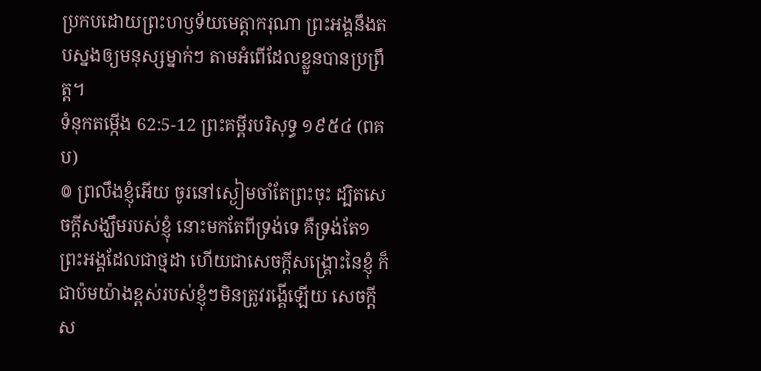ប្រកបដោយព្រះហឫទ័យមេត្តាករុណា ព្រះអង្គនឹងតបស្នងឲ្យមនុស្សម្នាក់ៗ តាមអំពើដែលខ្លួនបានប្រព្រឹត្ត។
ទំនុកតម្កើង 62:5-12 ព្រះគម្ពីរបរិសុទ្ធ ១៩៥៤ (ពគប)
៙ ព្រលឹងខ្ញុំអើយ ចូរនៅស្ងៀមចាំតែព្រះចុះ ដ្បិតសេចក្ដីសង្ឃឹមរបស់ខ្ញុំ នោះមកតែពីទ្រង់ទេ គឺទ្រង់តែ១ព្រះអង្គដែលជាថ្មដា ហើយជាសេចក្ដីសង្គ្រោះនៃខ្ញុំ ក៏ជាប៉មយ៉ាងខ្ពស់របស់ខ្ញុំៗមិនត្រូវរង្គើឡើយ សេចក្ដីស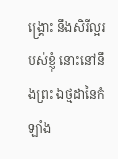ង្គ្រោះ នឹងសិរីល្អរបស់ខ្ញុំ នោះនៅនឹងព្រះ ឯថ្មដានៃកំឡាំង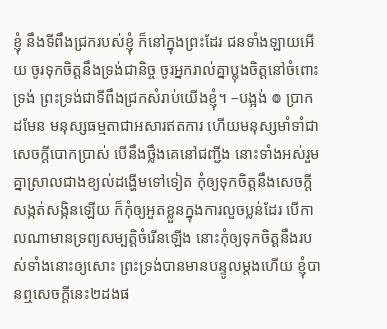ខ្ញុំ នឹងទីពឹងជ្រករបស់ខ្ញុំ ក៏នៅក្នុងព្រះដែរ ជនទាំងឡាយអើយ ចូរទុកចិត្តនឹងទ្រង់ជានិច្ច ចូរអ្នករាល់គ្នាប្លុងចិត្តនៅចំពោះទ្រង់ ព្រះទ្រង់ជាទីពឹងជ្រកសំរាប់យើងខ្ញុំ។ –បង្អង់ ៙ ប្រាកដមែន មនុស្សធម្មតាជាអសារឥតការ ហើយមនុស្សមាំទាំជាសេចក្ដីបោកប្រាស់ បើនឹងថ្លឹងគេនៅជញ្ជីង នោះទាំងអស់រួមគ្នាស្រាលជាងខ្យល់ដង្ហើមទៅទៀត កុំឲ្យទុកចិត្តនឹងសេចក្ដីសង្កត់សង្កិនឡើយ ក៏កុំឲ្យអួតខ្លួនក្នុងការលួចប្លន់ដែរ បើកាលណាមានទ្រព្យសម្បត្តិចំរើនឡើង នោះកុំឲ្យទុកចិត្តនឹងរបស់ទាំងនោះឲ្យសោះ ព្រះទ្រង់បានមានបន្ទូលម្តងហើយ ខ្ញុំបានឮសេចក្ដីនេះ២ដងផ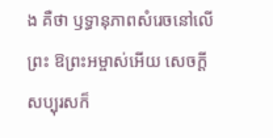ង គឺថា ឫទ្ធានុភាពសំរេចនៅលើព្រះ ឱព្រះអម្ចាស់អើយ សេចក្ដីសប្បុរសក៏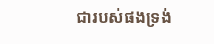ជារបស់ផងទ្រង់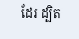ដែរ ដ្បិត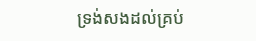ទ្រង់សងដល់គ្រប់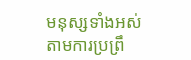មនុស្សទាំងអស់ តាមការប្រព្រឹ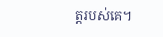ត្តរបស់គេ។